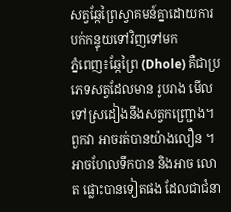សត្វឆ្កែព្រៃស្វាគមន៍គ្នាដោយការបក់កន្ទុយទៅវិញទៅមក
ភ្នំពេញ៖ឆ្កែព្រៃ (Dhole) គឺជាប្រភេទសត្វដែលមាន រូបរាង មើលទៅស្រដៀងនឹងសត្វកញ្ជ្រោង។ ពួកវា អាចរត់បានយ៉ាងលឿន ។អាចហែលទឹកបាន និងអាច លោត ផ្លោះបានទៀតផង ដែលជាជំនា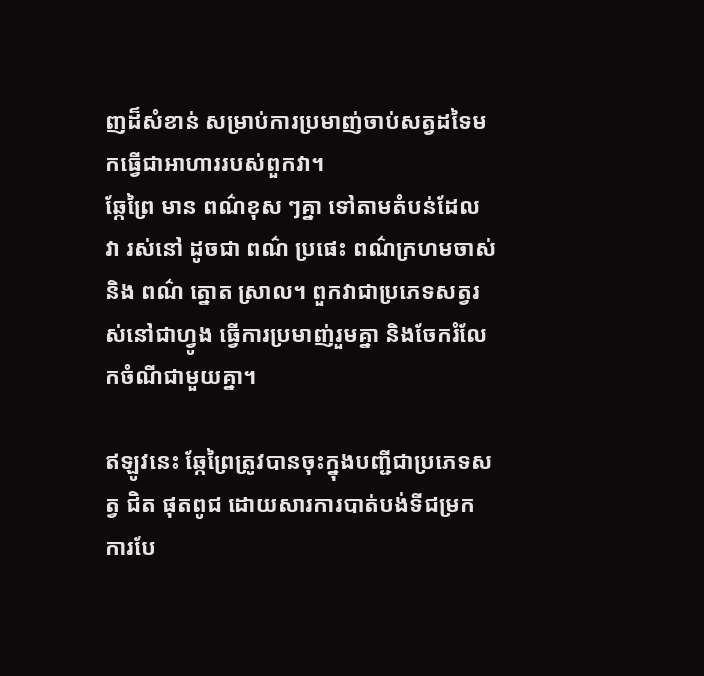ញដ៏សំខាន់ សម្រាប់ការប្រមាញ់ចាប់សត្វដទៃមកធ្វើជាអាហាររបស់ពួកវា។
ឆ្កែព្រៃ មាន ពណ៌ខុស ៗគ្នា ទៅតាមតំបន់ដែល វា រស់នៅ ដូចជា ពណ៌ ប្រផេះ ពណ៌ក្រហមចាស់ និង ពណ៌ ត្នោត ស្រាល។ ពួកវាជាប្រភេទសត្វរស់នៅជាហ្វូង ធ្វើការប្រមាញ់រួមគ្នា និងចែករំលែកចំណីជាមួយគ្នា។

ឥឡូវនេះ ឆ្កែព្រៃត្រូវបានចុះក្នុងបញ្ជីជាប្រភេទសត្វ ជិត ផុតពូជ ដោយសារការបាត់បង់ទីជម្រក ការបែ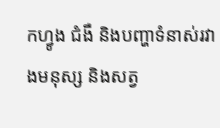កហ្វូង ជំងឺ និងបញ្ហាទំនាស់រវាងមនុស្ស និងសត្វ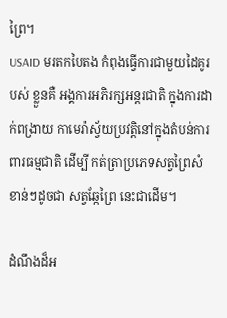ព្រៃ។
USAID មរតកបៃតង កំពុងធ្វើការជាមួយដៃគូរ បស់ ខ្លួនគឺ អង្គការអភិរក្សអន្តរជាតិ ក្នុងការដាក់ពង្រាយ កាមេរ៉ាស្វ័យប្រវត្តិនៅក្នុងតំបន់ការពារធម្មជាតិ ដើម្បី កត់ត្រាប្រភេទសត្វព្រៃសំខាន់ៗដូចជា សត្វឆ្កែព្រៃ នេះជាដើម។

ដំណឹងដ៏អ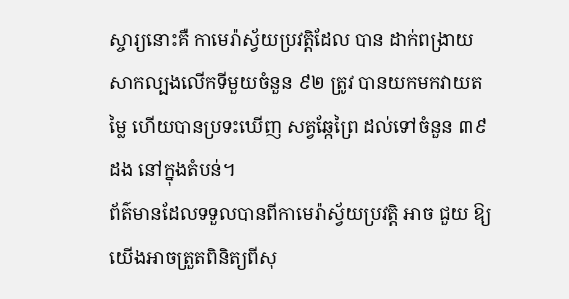ស្ចារ្យនោះគឺ កាមេរ៉ាស្វ័យប្រវត្តិដែល បាន ដាក់ពង្រាយសាកល្បងលើកទីមួយចំនួន ៩២ ត្រូវ បានយកមកវាយតម្លៃ ហើយបានប្រទះឃើញ សត្វឆ្កែព្រៃ ដល់ទៅចំនួន ៣៩ ដង នៅក្នុងតំបន់។
ព័ត៌មានដែលទទួលបានពីកាមេរ៉ាស្វ័យប្រវត្តិ អាច ជួយ ឱ្យយើងអាចត្រួតពិនិត្យពីសុ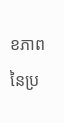ខភាពនៃប្រ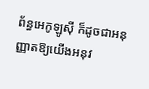ព័ន្ធអេកូឡូស៊ី ក៏ដូចជាអនុញ្ញាតឱ្យយើងអនុវ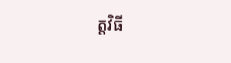ត្តវិធី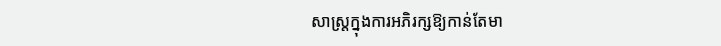សាស្រ្តក្នុងការអភិរក្សឱ្យកាន់តែមា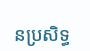នប្រសិទ្ធ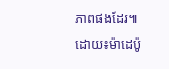ភាពផងដែរ៕
ដោយ៖ម៉ាដេប៉ូ